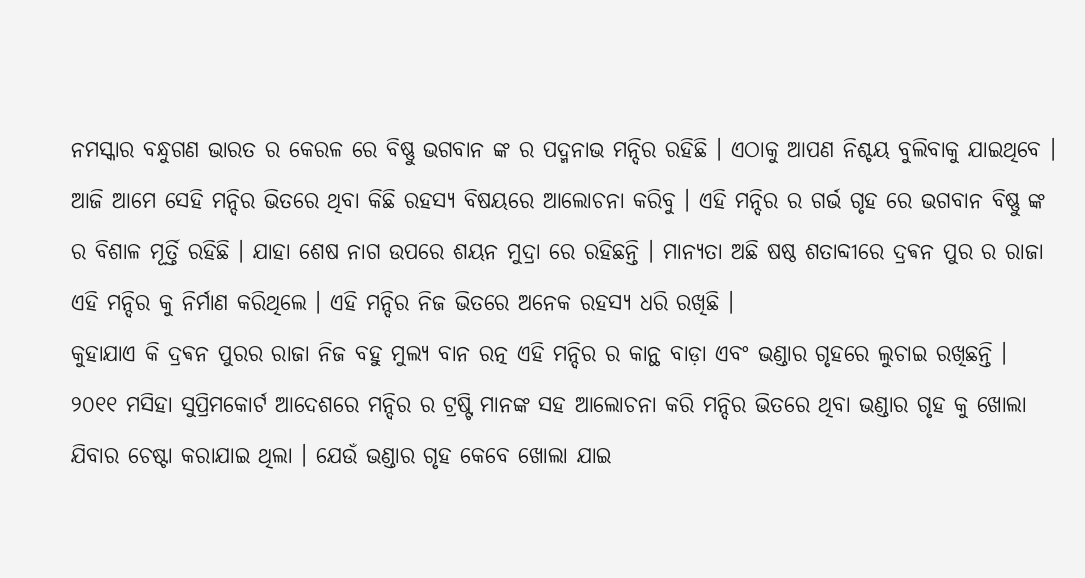ନମସ୍କାର ବନ୍ଧୁଗଣ ଭାରତ ର କେରଳ ରେ ବିଷ୍ଣୁ ଭଗବାନ ଙ୍କ ର ପଦ୍ମନାଭ ମନ୍ଦିର ରହିଛି । ଏଠାକୁ ଆପଣ ନିଶ୍ଚୟ ବୁଲିବାକୁ ଯାଇଥିବେ । ଆଜି ଆମେ ସେହି ମନ୍ଦିର ଭିତରେ ଥିବା କିଛି ରହସ୍ୟ ବିଷୟରେ ଆଲୋଚନା କରିବୁ । ଏହି ମନ୍ଦିର ର ଗର୍ଭ ଗୃହ ରେ ଭଗବାନ ବିଷ୍ଣୁ ଙ୍କ ର ବିଶାଳ ମୂର୍ତ୍ତି ରହିଛି । ଯାହା ଶେଷ ନାଗ ଉପରେ ଶୟନ ମୁଦ୍ରା ରେ ରହିଛନ୍ତି । ମାନ୍ୟତା ଅଛି ଷଷ୍ଠ ଶତାବ୍ଦୀରେ ଦ୍ରଵନ ପୁର ର ରାଜା ଏହି ମନ୍ଦିର କୁ ନିର୍ମାଣ କରିଥିଲେ । ଏହି ମନ୍ଦିର ନିଜ ଭିତରେ ଅନେକ ରହସ୍ୟ ଧରି ରଖିଛି ।
କୁହାଯାଏ କି ଦ୍ରଵନ ପୁରର ରାଜା ନିଜ ବହୁ ମୁଲ୍ୟ ବାନ ରତ୍ନ ଏହି ମନ୍ଦିର ର କାନ୍ଥ ବାଡ଼ା ଏବଂ ଭଣ୍ଡାର ଗୃହରେ ଲୁଚାଇ ରଖିଛନ୍ତି । ୨୦୧୧ ମସିହା ସୁପ୍ରିମକୋର୍ଟ ଆଦେଶରେ ମନ୍ଦିର ର ଟ୍ରଷ୍ଟି ମାନଙ୍କ ସହ ଆଲୋଚନା କରି ମନ୍ଦିର ଭିତରେ ଥିବା ଭଣ୍ଡାର ଗୃହ କୁ ଖୋଲା ଯିବାର ଚେଷ୍ଟା କରାଯାଇ ଥିଲା । ଯେଉଁ ଭଣ୍ଡାର ଗୃହ କେବେ ଖୋଲା ଯାଇ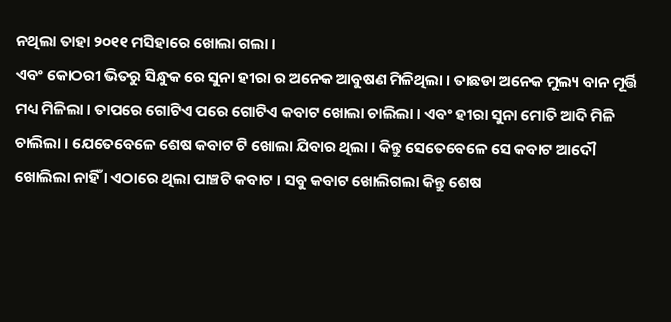ନଥିଲା ତାହା ୨୦୧୧ ମସିହାରେ ଖୋଲା ଗଲା ।
ଏବଂ କୋଠରୀ ଭିତରୁ ସିନ୍ଧୁକ ରେ ସୁନା ହୀରା ର ଅନେକ ଆବୁଷଣ ମିଳିଥିଲା । ତାଛଡା ଅନେକ ମୁଲ୍ୟ ବାନ ମୂର୍ତ୍ତି ମଧ୍ୟ ମିଳିଲା । ତାପରେ ଗୋଟିଏ ପରେ ଗୋଟିଏ କବାଟ ଖୋଲା ଚାଲିଲା । ଏବଂ ହୀରା ସୁନା ମୋତି ଆଦି ମିଳି ଚାଲିଲା । ଯେତେବେଳେ ଶେଷ କବାଟ ଟି ଖୋଲା ଯିବାର ଥିଲା । କିନ୍ତୁ ସେତେବେଳେ ସେ କବାଟ ଆଦୌ ଖୋଲିଲା ନାହିଁ । ଏଠାରେ ଥିଲା ପାଞ୍ଚଟି କବାଟ । ସବୁ କବାଟ ଖୋଲିଗଲା କିନ୍ତୁ ଶେଷ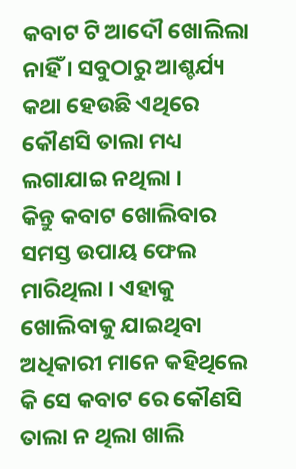କବାଟ ଟି ଆଦୌ ଖୋଲିଲା ନାହିଁ । ସବୁଠାରୁ ଆଶ୍ଚର୍ଯ୍ୟ କଥା ହେଉଛି ଏଥିରେ କୌଣସି ତାଲା ମଧ୍ୟ ଲଗାଯାଇ ନଥିଲା ।
କିନ୍ତୁ କବାଟ ଖୋଲିବାର ସମସ୍ତ ଉପାୟ ଫେଲ ମାରିଥିଲା । ଏହାକୁ ଖୋଲିବାକୁ ଯାଇଥିବା ଅଧିକାରୀ ମାନେ କହିଥିଲେ କି ସେ କବାଟ ରେ କୌଣସି ତାଲା ନ ଥିଲା ଖାଲି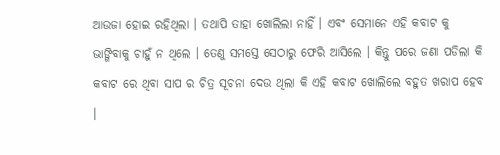ଆଉଜା ହୋଇ ରହିଥିଲା । ତଥାପି ତାହା ଖୋଲିଲା ନାହିଁ । ଏବଂ ସେମାନେ ଏହି କବାଟ କୁ ଭାଙ୍ଗିବାକୁ ଚାହୁଁ ନ ଥିଲେ । ତେଣୁ ସମସ୍ତେ ସେଠାରୁ ଫେରି ଆସିଲେ । କିନ୍ତୁ ପରେ ଜଣା ପଡିଲା କି କବାଟ ରେ ଥିବା ସାପ ର ଚିତ୍ର ସୂଚନା ଦେଉ ଥିଲା କି ଏହି କବାଟ ଖୋଲିଲେ ବହୁତ ଖରାପ ହେବ ।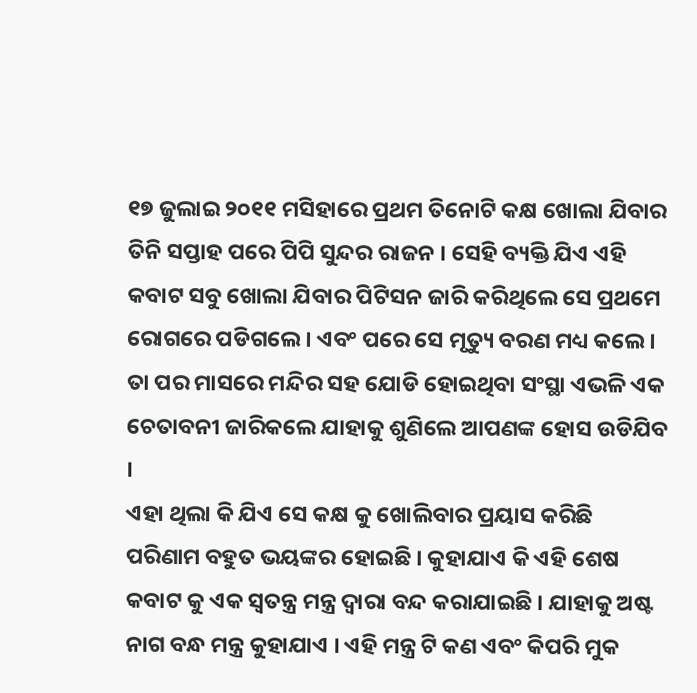୧୭ ଜୁଲାଇ ୨୦୧୧ ମସିହାରେ ପ୍ରଥମ ତିନୋଟି କକ୍ଷ ଖୋଲା ଯିବାର ତିନି ସପ୍ତାହ ପରେ ପିପି ସୁନ୍ଦର ରାଜନ । ସେହି ବ୍ୟକ୍ତି ଯିଏ ଏହି କବାଟ ସବୁ ଖୋଲା ଯିବାର ପିଟିସନ ଜାରି କରିଥିଲେ ସେ ପ୍ରଥମେ ରୋଗରେ ପଡିଗଲେ । ଏବଂ ପରେ ସେ ମୃତ୍ୟୁ ବରଣ ମଧ୍ୟ କଲେ । ତା ପର ମାସରେ ମନ୍ଦିର ସହ ଯୋଡି ହୋଇଥିବା ସଂସ୍ଥା ଏଭଳି ଏକ ଚେତାବନୀ ଜାରିକଲେ ଯାହାକୁ ଶୁଣିଲେ ଆପଣଙ୍କ ହୋସ ଉଡିଯିବ ।
ଏହା ଥିଲା କି ଯିଏ ସେ କକ୍ଷ କୁ ଖୋଲିବାର ପ୍ରୟାସ କରିଛି ପରିଣାମ ବହୁତ ଭୟଙ୍କର ହୋଇଛି । କୁହାଯାଏ କି ଏହି ଶେଷ କବାଟ କୁ ଏକ ସ୍ୱତନ୍ତ୍ର ମନ୍ତ୍ର ଦ୍ୱାରା ବନ୍ଦ କରାଯାଇଛି । ଯାହାକୁ ଅଷ୍ଟ ନାଗ ବନ୍ଧ ମନ୍ତ୍ର କୁହାଯାଏ । ଏହି ମନ୍ତ୍ର ଟି କଣ ଏବଂ କିପରି ମୁକ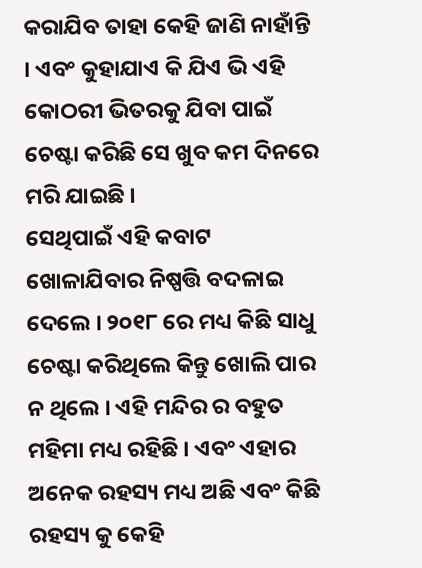କରାଯିବ ତାହା କେହି ଜାଣି ନାହାଁନ୍ତି । ଏବଂ କୁହାଯାଏ କି ଯିଏ ଭି ଏହି କୋଠରୀ ଭିତରକୁ ଯିବା ପାଇଁ ଚେଷ୍ଟା କରିଛି ସେ ଖୁବ କମ ଦିନରେ ମରି ଯାଇଛି ।
ସେଥିପାଇଁ ଏହି କବାଟ ଖୋଳାଯିବାର ନିଷ୍ପତ୍ତି ବଦଳାଇ ଦେଲେ । ୨୦୧୮ ରେ ମଧ୍ୟ କିଛି ସାଧୁ ଚେଷ୍ଟା କରିଥିଲେ କିନ୍ତୁ ଖୋଲି ପାର ନ ଥିଲେ । ଏହି ମନ୍ଦିର ର ବହୁତ ମହିମା ମଧ୍ୟ ରହିଛି । ଏବଂ ଏହାର ଅନେକ ରହସ୍ୟ ମଧ୍ୟ ଅଛି ଏବଂ କିଛି ରହସ୍ୟ କୁ କେହି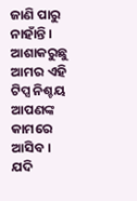ଜାଣି ପାରୁ ନାହାଁନ୍ତି ।
ଆଶାକରୁଛୁ ଆମର ଏହି ଟିପ୍ସ ନିଶ୍ଚୟ ଆପଣଙ୍କ କାମରେ ଆସିବ । ଯଦି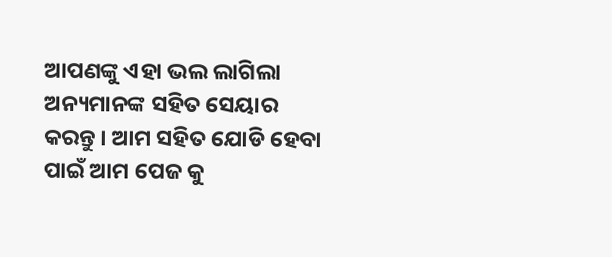ଆପଣଙ୍କୁ ଏହା ଭଲ ଲାଗିଲା ଅନ୍ୟମାନଙ୍କ ସହିତ ସେୟାର କରନ୍ତୁ । ଆମ ସହିତ ଯୋଡି ହେବା ପାଇଁ ଆମ ପେଜ କୁ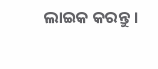ଲାଇକ କରନ୍ତୁ ।